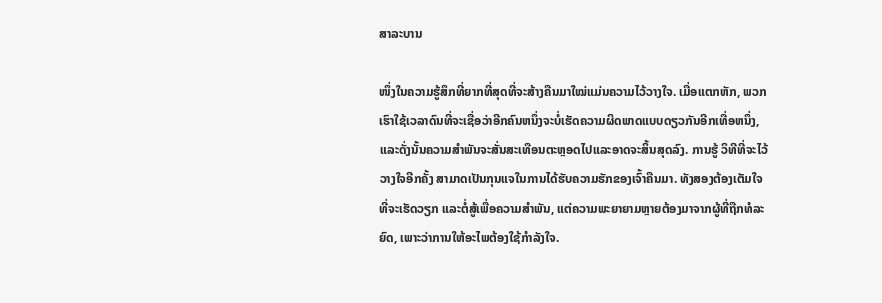ສາລະບານ

ໜຶ່ງໃນຄວາມຮູ້ສຶກທີ່ຍາກທີ່ສຸດທີ່ຈະສ້າງຄືນມາໃໝ່ແມ່ນຄວາມໄວ້ວາງໃຈ. ເມື່ອແຕກຫັກ, ພວກເຮົາໃຊ້ເວລາດົນທີ່ຈະເຊື່ອວ່າອີກຄົນຫນຶ່ງຈະບໍ່ເຮັດຄວາມຜິດພາດແບບດຽວກັນອີກເທື່ອຫນຶ່ງ, ແລະດັ່ງນັ້ນຄວາມສໍາພັນຈະສັ່ນສະເທືອນຕະຫຼອດໄປແລະອາດຈະສິ້ນສຸດລົງ. ການຮູ້ ວິທີທີ່ຈະໄວ້ວາງໃຈອີກຄັ້ງ ສາມາດເປັນກຸນແຈໃນການໄດ້ຮັບຄວາມຮັກຂອງເຈົ້າຄືນມາ. ທັງສອງຕ້ອງເຕັມໃຈທີ່ຈະເຮັດວຽກ ແລະຕໍ່ສູ້ເພື່ອຄວາມສຳພັນ, ແຕ່ຄວາມພະຍາຍາມຫຼາຍຕ້ອງມາຈາກຜູ້ທີ່ຖືກທໍລະຍົດ, ເພາະວ່າການໃຫ້ອະໄພຕ້ອງໃຊ້ກຳລັງໃຈ.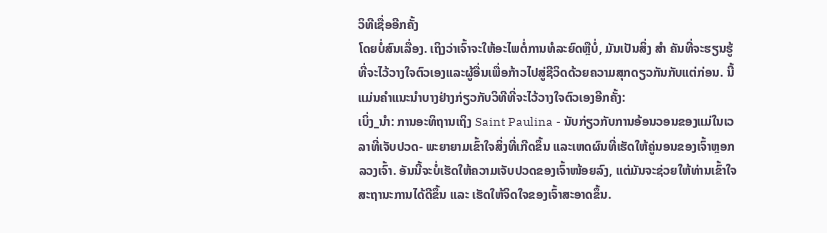ວິທີເຊື່ອອີກຄັ້ງ
ໂດຍບໍ່ສົນເລື່ອງ. ເຖິງວ່າເຈົ້າຈະໃຫ້ອະໄພຕໍ່ການທໍລະຍົດຫຼືບໍ່, ມັນເປັນສິ່ງ ສຳ ຄັນທີ່ຈະຮຽນຮູ້ທີ່ຈະໄວ້ວາງໃຈຕົວເອງແລະຜູ້ອື່ນເພື່ອກ້າວໄປສູ່ຊີວິດດ້ວຍຄວາມສຸກດຽວກັນກັບແຕ່ກ່ອນ. ນີ້ແມ່ນຄໍາແນະນໍາບາງຢ່າງກ່ຽວກັບວິທີທີ່ຈະໄວ້ວາງໃຈຕົວເອງອີກຄັ້ງ:
ເບິ່ງ_ນຳ: ການອະທິຖານເຖິງ Saint Paulina - ນັບກ່ຽວກັບການອ້ອນວອນຂອງແມ່ໃນເວລາທີ່ເຈັບປວດ- ພະຍາຍາມເຂົ້າໃຈສິ່ງທີ່ເກີດຂຶ້ນ ແລະເຫດຜົນທີ່ເຮັດໃຫ້ຄູ່ນອນຂອງເຈົ້າຫຼອກລວງເຈົ້າ. ອັນນີ້ຈະບໍ່ເຮັດໃຫ້ຄວາມເຈັບປວດຂອງເຈົ້າໜ້ອຍລົງ, ແຕ່ມັນຈະຊ່ວຍໃຫ້ທ່ານເຂົ້າໃຈສະຖານະການໄດ້ດີຂຶ້ນ ແລະ ເຮັດໃຫ້ຈິດໃຈຂອງເຈົ້າສະອາດຂຶ້ນ.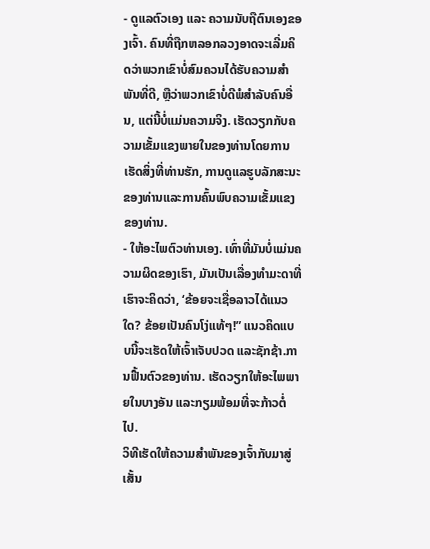- ດູແລຕົວເອງ ແລະ ຄວາມນັບຖືຕົນເອງຂອງເຈົ້າ. ຄົນທີ່ຖືກຫລອກລວງອາດຈະເລີ່ມຄິດວ່າພວກເຂົາບໍ່ສົມຄວນໄດ້ຮັບຄວາມສໍາພັນທີ່ດີ, ຫຼືວ່າພວກເຂົາບໍ່ດີພໍສໍາລັບຄົນອື່ນ, ແຕ່ນີ້ບໍ່ແມ່ນຄວາມຈິງ. ເຮັດວຽກກັບຄວາມເຂັ້ມແຂງພາຍໃນຂອງທ່ານໂດຍການເຮັດສິ່ງທີ່ທ່ານຮັກ, ການດູແລຮູບລັກສະນະຂອງທ່ານແລະການຄົ້ນພົບຄວາມເຂັ້ມແຂງຂອງທ່ານ.
- ໃຫ້ອະໄພຕົວທ່ານເອງ. ເທົ່າທີ່ມັນບໍ່ແມ່ນຄວາມຜິດຂອງເຮົາ, ມັນເປັນເລື່ອງທຳມະດາທີ່ເຮົາຈະຄິດວ່າ, ‘ຂ້ອຍຈະເຊື່ອລາວໄດ້ແນວໃດ? ຂ້ອຍເປັນຄົນໂງ່ແທ້ໆ!” ແນວຄິດແບບນີ້ຈະເຮັດໃຫ້ເຈົ້າເຈັບປວດ ແລະຊັກຊ້າ.ການຟື້ນຕົວຂອງທ່ານ. ເຮັດວຽກໃຫ້ອະໄພພາຍໃນບາງອັນ ແລະກຽມພ້ອມທີ່ຈະກ້າວຕໍ່ໄປ.
ວິທີເຮັດໃຫ້ຄວາມສຳພັນຂອງເຈົ້າກັບມາສູ່ເສັ້ນ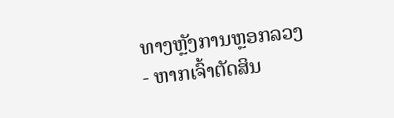ທາງຫຼັງການຫຼອກລວງ
- ຫາກເຈົ້າຕັດສິນ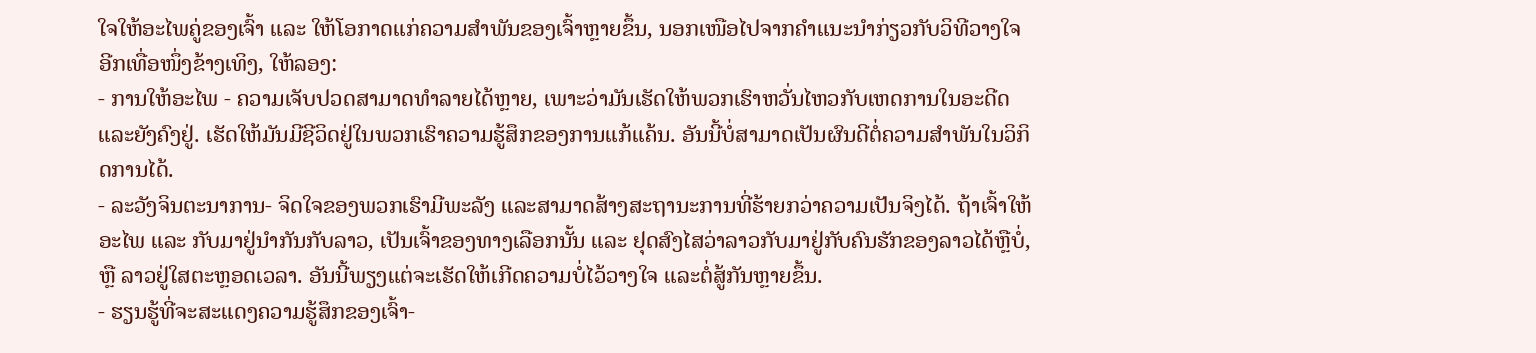ໃຈໃຫ້ອະໄພຄູ່ຂອງເຈົ້າ ແລະ ໃຫ້ໂອກາດແກ່ຄວາມສຳພັນຂອງເຈົ້າຫຼາຍຂຶ້ນ, ນອກເໜືອໄປຈາກຄຳແນະນຳກ່ຽວກັບວິທີວາງໃຈອີກເທື່ອໜຶ່ງຂ້າງເທິງ, ໃຫ້ລອງ:
- ການໃຫ້ອະໄພ - ຄວາມເຈັບປວດສາມາດທຳລາຍໄດ້ຫຼາຍ, ເພາະວ່າມັນເຮັດໃຫ້ພວກເຮົາຫວັ່ນໄຫວກັບເຫດການໃນອະດີດ ແລະຍັງຄົງຢູ່. ເຮັດໃຫ້ມັນມີຊີວິດຢູ່ໃນພວກເຮົາຄວາມຮູ້ສຶກຂອງການແກ້ແຄ້ນ. ອັນນີ້ບໍ່ສາມາດເປັນຜົນດີຕໍ່ຄວາມສຳພັນໃນວິກິດການໄດ້.
- ລະວັງຈິນຕະນາການ- ຈິດໃຈຂອງພວກເຮົາມີພະລັງ ແລະສາມາດສ້າງສະຖານະການທີ່ຮ້າຍກວ່າຄວາມເປັນຈິງໄດ້. ຖ້າເຈົ້າໃຫ້ອະໄພ ແລະ ກັບມາຢູ່ນຳກັນກັບລາວ, ເປັນເຈົ້າຂອງທາງເລືອກນັ້ນ ແລະ ຢຸດສົງໄສວ່າລາວກັບມາຢູ່ກັບຄົນຮັກຂອງລາວໄດ້ຫຼືບໍ່, ຫຼື ລາວຢູ່ໃສຕະຫຼອດເວລາ. ອັນນີ້ພຽງແຕ່ຈະເຮັດໃຫ້ເກີດຄວາມບໍ່ໄວ້ວາງໃຈ ແລະຕໍ່ສູ້ກັນຫຼາຍຂຶ້ນ.
- ຮຽນຮູ້ທີ່ຈະສະແດງຄວາມຮູ້ສຶກຂອງເຈົ້າ-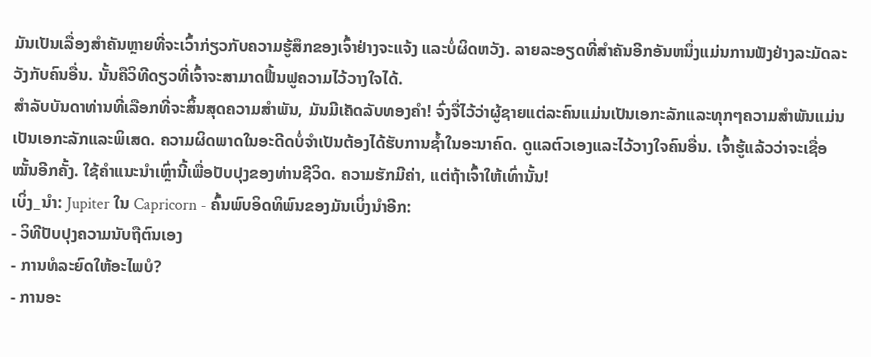ມັນເປັນເລື່ອງສໍາຄັນຫຼາຍທີ່ຈະເວົ້າກ່ຽວກັບຄວາມຮູ້ສຶກຂອງເຈົ້າຢ່າງຈະແຈ້ງ ແລະບໍ່ຜິດຫວັງ. ລາຍລະອຽດທີ່ສໍາຄັນອີກອັນຫນຶ່ງແມ່ນການຟັງຢ່າງລະມັດລະວັງກັບຄົນອື່ນ. ນັ້ນຄືວິທີດຽວທີ່ເຈົ້າຈະສາມາດຟື້ນຟູຄວາມໄວ້ວາງໃຈໄດ້.
ສຳລັບບັນດາທ່ານທີ່ເລືອກທີ່ຈະສິ້ນສຸດຄວາມສຳພັນ, ມັນມີເຄັດລັບທອງຄຳ! ຈົ່ງຈື່ໄວ້ວ່າຜູ້ຊາຍແຕ່ລະຄົນແມ່ນເປັນເອກະລັກແລະທຸກໆຄວາມສໍາພັນແມ່ນເປັນເອກະລັກແລະພິເສດ. ຄວາມຜິດພາດໃນອະດີດບໍ່ຈໍາເປັນຕ້ອງໄດ້ຮັບການຊ້ຳໃນອະນາຄົດ. ດູແລຕົວເອງແລະໄວ້ວາງໃຈຄົນອື່ນ. ເຈົ້າຮູ້ແລ້ວວ່າຈະເຊື່ອໝັ້ນອີກຄັ້ງ. ໃຊ້ຄໍາແນະນໍາເຫຼົ່ານີ້ເພື່ອປັບປຸງຂອງທ່ານຊີວິດ. ຄວາມຮັກມີຄ່າ, ແຕ່ຖ້າເຈົ້າໃຫ້ເທົ່ານັ້ນ!
ເບິ່ງ_ນຳ: Jupiter ໃນ Capricorn - ຄົ້ນພົບອິດທິພົນຂອງມັນເບິ່ງນຳອີກ:
- ວິທີປັບປຸງຄວາມນັບຖືຕົນເອງ
- ການທໍລະຍົດໃຫ້ອະໄພບໍ?
- ການອະ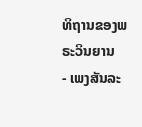ທິຖານຂອງພຣະວິນຍານ
- ເພງສັນລະ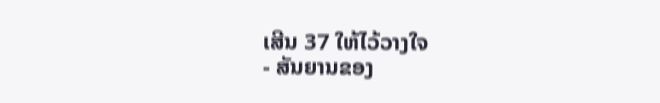ເສີນ 37 ໃຫ້ໄວ້ວາງໃຈ
- ສັນຍານຂອງ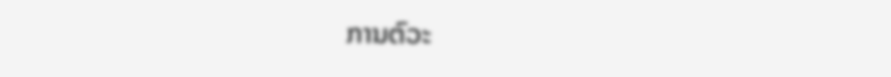ການຕົວະ